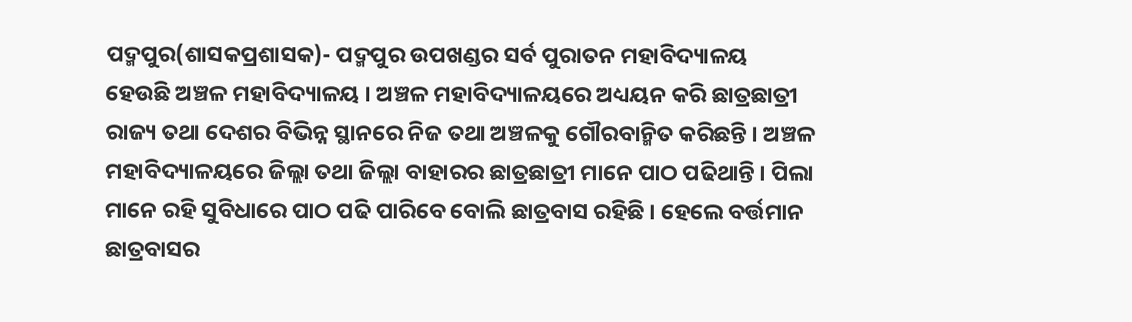ପଦ୍ମପୁର(ଶାସକପ୍ରଶାସକ)- ପଦ୍ମପୁର ଉପଖଣ୍ଡର ସର୍ବ ପୁରାତନ ମହାବିଦ୍ୟାଳୟ ହେଉଛି ଅଞ୍ଚଳ ମହାବିଦ୍ୟାଳୟ । ଅଞ୍ଚଳ ମହାବିଦ୍ୟାଳୟରେ ଅଧ୍ୟୟନ କରି ଛାତ୍ରଛାତ୍ରୀ ରାଜ୍ୟ ତଥା ଦେଶର ବିଭିନ୍ନ ସ୍ଥାନରେ ନିଜ ତଥା ଅଞ୍ଚଳକୁ ଗୌରବାନ୍ମିତ କରିଛନ୍ତି । ଅଞ୍ଚଳ ମହାବିଦ୍ୟାଳୟରେ ଜିଲ୍ଲା ତଥା ଜିଲ୍ଲା ବାହାରର ଛାତ୍ରଛାତ୍ରୀ ମାନେ ପାଠ ପଢିଥାନ୍ତି । ପିଲା ମାନେ ରହି ସୁବିଧାରେ ପାଠ ପଢି ପାରିବେ ବୋଲି ଛାତ୍ରବାସ ରହିଛି । ହେଲେ ବର୍ତ୍ତମାନ ଛାତ୍ରବାସର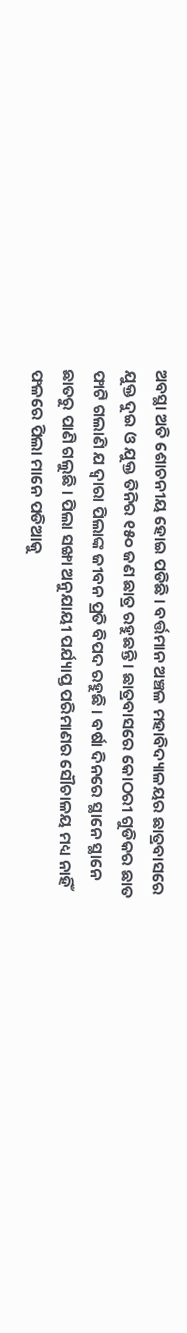ଅବସ୍ଥା ଅତି ଶୋଚନୀୟ ହୋଇ ପଡିଛି । ବର୍ତ୍ତମାନ ଅଞ୍ଚଳ ମହାବିଦ୍ୟାଳୟର ଛାତ୍ରବାସରେ ଯୁକ୍ତ ଦୁଇ ଓ ଯୁକ୍ତ ତିନିର ୧୫୦ ଜଣ ଛାତ୍ର ରହୁଛନ୍ତି । ଛାତ୍ରବାସରେ କୋଠରୀ ଗୁଡିକର ଛାତ ଫାଟି ଗଲାଣି ଯ ଦ୍ବାରା ପିଲାଙ୍କ ଜୀବନ ପ୍ରତି ବିପଦ ରହୁଛି । ବର୍ଷା ଦିନରେ ସ୍ଥାନେ ସ୍ଥାନେ ଛାତରୁ ପାଣି ଗଲୁଛି । ପିଲା ସଙ୍ଖା ଅନୁଯାୟୀ ପର୍ଯ୍ୟାପ୍ତ ପରିମାଣର ସୌଚାଳୟ ମଧ୍ୟ ନାହିଁ ଫଳରେ ପିଲା ମାନେ ପଡିଆକୁ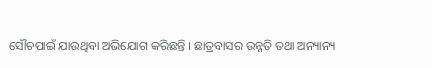ସୌଚପାଇଁ ଯାଉଥିବା ଅଭିଯୋଗ କରିଛନ୍ତି । ଛାତ୍ରବାସର ଉନ୍ନତି ତଥା ଅନ୍ୟାନ୍ୟ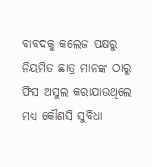ବାବଦକୁ କଲେଜ ପକ୍ଷରୁ ନିୟମିତ ଛାତ୍ର ମାନଙ୍କ ଠାରୁ ଫିସ ଅସୁଲ କରାଯାଉଥିଲେ ମଧ୍ୟ କୌଣସି ସୁବିଧା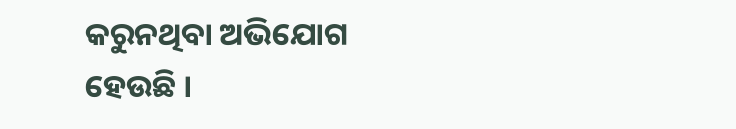କରୁନଥିବା ଅଭିଯୋଗ ହେଉଛି ।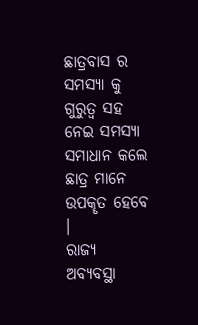ଛାତ୍ରବାସ ର ସମସ୍ୟା କୁ ଗୁରୁତ୍ୱ ସହ ନେଇ ସମସ୍ୟା ସମାଧାନ କଲେ ଛାତ୍ର ମାନେ ଉପକୄତ ହେବେ ।
ରାଜ୍ୟ
ଅବ୍ୟବସ୍ଥା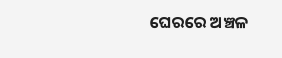ଘେରରେ ଅଞ୍ଚଳ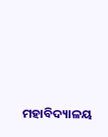ମହାବିଦ୍ୟାଳୟ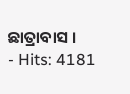ଛାତ୍ରାବାସ ।
- Hits: 4181